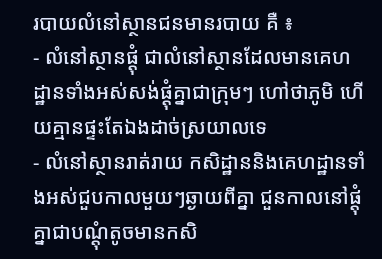របាយលំនៅស្ថានជនមានរបាយ គឺ ៖
- លំនៅស្ថានផ្ដុំ ជាលំនៅស្ថានដែលមានគេហដ្ឋានទាំងអស់សង់ផ្ដុំគ្នាជាក្រុមៗ ហៅថាភូមិ ហើយគ្មានផ្ទះតែឯងដាច់ស្រយាលទេ
- លំនៅស្ថានរាត់រាយ កសិដ្ឋាននិងគេហដ្ឋានទាំងអស់ជួបកាលមួយៗឆ្ងាយពីគ្នា ជួនកាលនៅផ្ដុំគ្នាជាបណ្ដុំតូចមានកសិ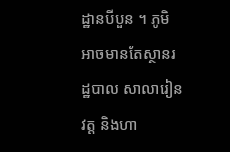ដ្ឋានបីបួន ។ ភូមិអាចមានតែស្ថានរដ្ឋបាល សាលារៀន វត្ត និងហា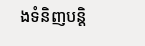ងទំនិញបន្ដិ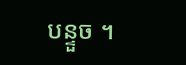បន្ទួច ។